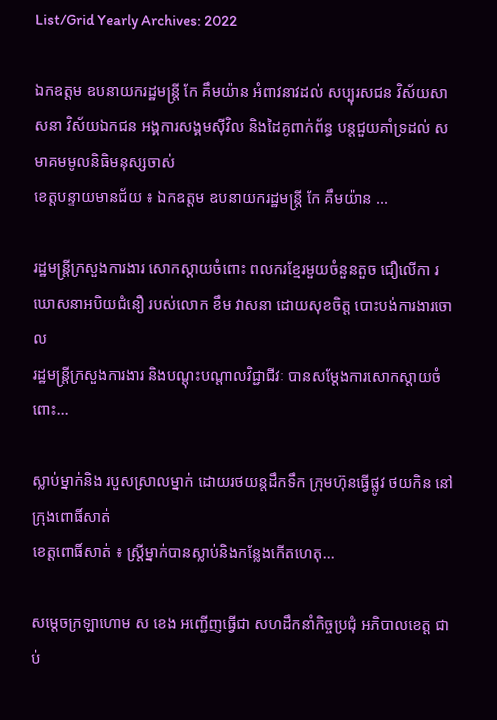List/Grid Yearly Archives: 2022

ឯកឧត្តម ឧបនាយករដ្ឋមន្រ្តី កែ គឹមយ៉ាន អំពាវនាវដល់ សប្បុរសជន វិស័យសាសនា វិស័យឯកជន អង្គការសង្គមស៊ីវិល និងដៃគូពាក់ព័ន្ធ បន្តជួយគាំទ្រដល់ សមាគមមូលនិធិមនុស្សចាស់
ខេត្តបន្ទាយមានជ័យ ៖ ឯកឧត្តម ឧបនាយករដ្ឋមន្រ្តី កែ គឹមយ៉ាន ...

រដ្ឋមន្ត្រីក្រសួងការងារ សោកស្តាយចំពោះ ពលករខ្មែរមួយចំនួនតួច ជឿលើកា រឃោសនាអបិយជំនឿ របស់លោក ខឹម វាសនា ដោយសុខចិត្ត បោះបង់ការងារចោល
រដ្ឋមន្ត្រីក្រសួងការងារ និងបណ្តុះបណ្តាលវិជ្ជាជីវៈ បានសម្តែងការសោកស្តាយចំពោះ...

ស្លាប់ម្នាក់និង របួសស្រាលម្នាក់ ដោយរថយន្តដឹកទឹក ក្រុមហ៊ុនធ្វើផ្លូវ ថយកិន នៅក្រុងពោធិ៍សាត់
ខេត្តពោធិ៍សាត់ ៖ ស្ត្រីម្នាក់បានស្លាប់និងកន្លែងកើតហេតុ...

សម្ដេចក្រឡាហោម ស ខេង អញ្ជើញធ្វើជា សហដឹកនាំកិច្ចប្រជុំ អភិបាលខេត្ត ជាប់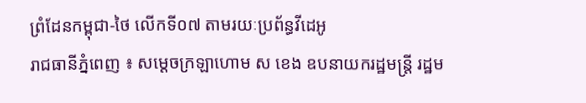ព្រំដែនកម្ពុជា-ថៃ លើកទី០៧ តាមរយៈប្រព័ន្ធវីដេអូ
រាជធានីភ្នំពេញ ៖ សម្ដេចក្រឡាហោម ស ខេង ឧបនាយករដ្ឋមន្ត្រី រដ្ឋម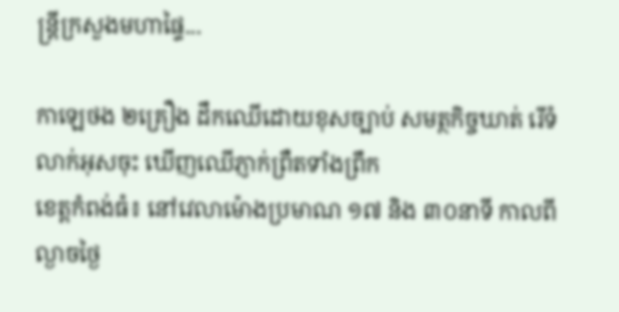ន្ត្រីក្រសួងមហាផ្ទៃ...

កាឡេថង ២គ្រឿង ដឹកឈើដោយខុសច្បាប់ សមត្ថកិច្ចឃាត់ រើទំលាក់អុសចុះ ឃើញឈើភ្ញាក់ព្រឺតទាំងព្រឹក
ខេត្តកំពង់ធំ៖ នៅវេលាម៉ោងប្រមាណ ១៧ និង ៣០នាទី កាលពីល្ងាចថ្ងៃ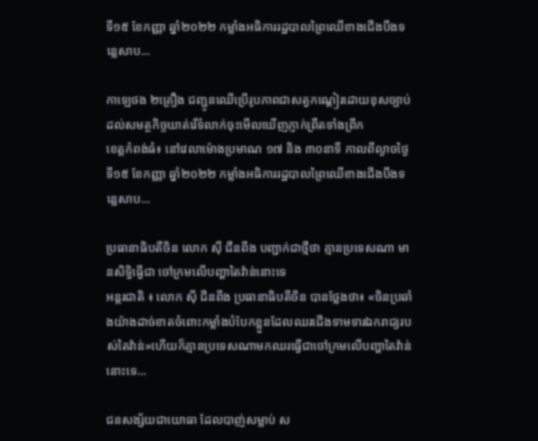ទី១៥ ខែកញ្ញា ឆ្នាំ២០២២ កម្លាំងអធិការរដ្ឋបាលព្រៃឈើខាងជើងបឹងទន្លេសាប...

កាឡេថង ២គ្រឿង ជញ្ជូនឈើប្រើរូបភាពជាសត្វកណ្ដៀរដោយខុសច្បាប់ ដល់សមត្ថកិច្ចឃាត់រើទំលាក់ចុះមើលឃើញភ្ញាក់ព្រឺតទាំងព្រឹក
ខេត្តកំពង់ធំ៖ នៅវេលាម៉ោងប្រមាណ ១៧ និង ៣០នាទី កាលពីល្ងាចថ្ងៃទី១៥ ខែកញ្ញា ឆ្នាំ២០២២ កម្លាំងអធិការរដ្ឋបាលព្រៃឈើខាងជើងបឹងទន្លេសាប...

ប្រធានាធិបតីចិន លោក ស៊ី ជីនពីង បញ្ជាក់ជាថ្មីថា គ្មានប្រទេសណា មានសិទ្ធិធ្វើជា ចៅក្រមលើបញ្ហាតៃវ៉ាន់នោះទេ
អន្តរជាតិ ៖ លោក ស៊ី ជីនពីង ប្រធានាធិបតីចិន បានថ្លែងថា៖ «ចិនប្រឆាំងយ៉ាងដាច់ខាតចំពោះកម្លាំងបំបែកខ្លួនដែលឈរជើងទាមទារឯករាជ្យរបស់តៃវ៉ាន់»ហើយក៏គ្មានប្រទេសណាមកឈរធ្វើជាចៅក្រមលើបញ្ហាតៃវ៉ាន់នោះទេ...

ជនសង្ស័យជាយោធា ដែលបាញ់សម្លាប់ ស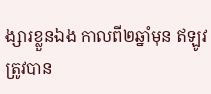ង្សារខ្លួនឯង កាលពី២ឆ្នាំមុន ឥឡូវត្រូវបាន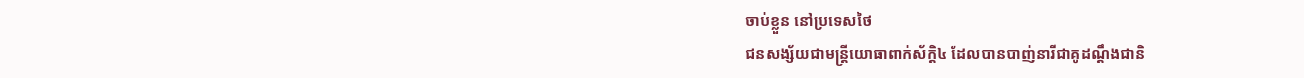ចាប់ខ្លួន នៅប្រទេសថៃ
ជនសង្ស័យជាមន្ដ្រីយោធាពាក់ស័ក្ដិ៤ ដែលបានបាញ់នារីជាគូដណ្ដឹងជានិ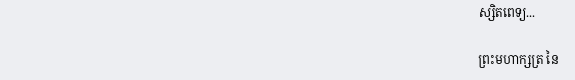ស្សិតពេទ្យ...

ព្រះមហាក្សត្រ នៃ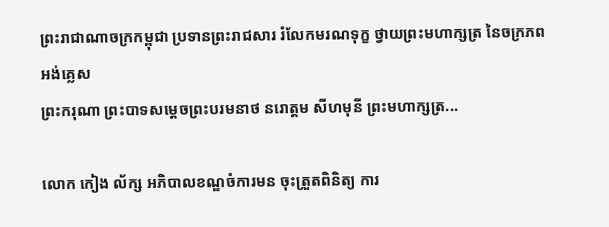ព្រះរាជាណាចក្រកម្ពុជា ប្រទានព្រះរាជសារ រំលែកមរណទុក្ខ ថ្វាយព្រះមហាក្សត្រ នៃចក្រភពអង់គ្លេស
ព្រះករុណា ព្រះបាទសម្ដេចព្រះបរមនាថ នរោត្ដម សីហមុនី ព្រះមហាក្សត្រ...

លោក កៀង ល័ក្ស អភិបាលខណ្ឌចំការមន ចុះត្រួតពិនិត្យ ការ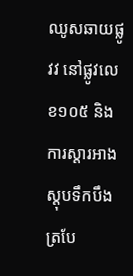ឈូសឆាយផ្លូវវ នៅផ្លូវលេខ១០៥ និងការស្ដារអាងស្ដុបទឹកបឹងត្របែ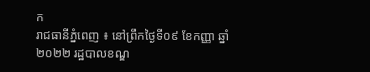ក
រាជធានីភ្នំពេញ ៖ នៅព្រឹកថ្ងៃទី០៩ ខែកញ្ញា ឆ្នាំ២០២២ រដ្ឋបាលខណ្ឌ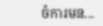ចំការមន...